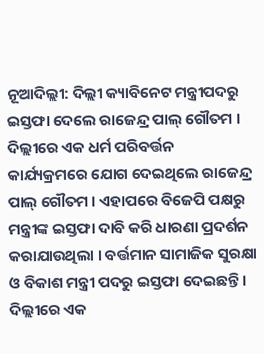ନୂଆଦିଲ୍ଲୀ: ଦିଲ୍ଲୀ କ୍ୟାବିନେଟ ମନ୍ତ୍ରୀପଦରୁ ଇସ୍ତଫା ଦେଲେ ରାଜେନ୍ଦ୍ର ପାଲ୍ ଗୌତମ । ଦିଲ୍ଲୀରେ ଏକ ଧର୍ମ ପରିବର୍ତ୍ତନ କାର୍ଯ୍ୟକ୍ରମରେ ଯୋଗ ଦେଇଥିଲେ ରାଜେନ୍ଦ୍ର ପାଲ୍ ଗୌତମ । ଏହାପରେ ବିଜେପି ପକ୍ଷରୁ ମନ୍ତ୍ରୀଙ୍କ ଇସ୍ତଫା ଦାବି କରି ଧାରଣା ପ୍ରଦର୍ଶନ କରାଯାଉଥିଲା । ବର୍ତ୍ତମାନ ସାମାଜିକ ସୁରକ୍ଷା ଓ ବିକାଶ ମନ୍ତ୍ରୀ ପଦରୁ ଇସ୍ତଫା ଦେଇଛନ୍ତି ।
ଦିଲ୍ଲୀରେ ଏକ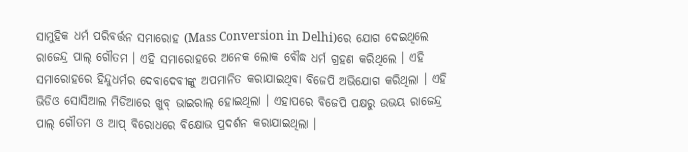ସାମୁହିକ ଧର୍ମ ପରିବର୍ତ୍ତନ ସମାରୋହ (Mass Conversion in Delhi)ରେ ଯୋଗ ଦେଇଥିଲେ ରାଜେନ୍ଦ୍ର ପାଲ୍ ଗୌତମ । ଏହି ସମାରୋହରେ ଅନେକ ଲୋକ ବୌଦ୍ଧ ଧର୍ମ ଗ୍ରହଣ କରିଥିଲେ । ଏହି ସମାରୋହରେ ହିନ୍ଦୁଧର୍ମର ଦେବାଦେବୀଙ୍କୁ ଅପମାନିତ କରାଯାଇଥିବା ବିଜେପି ଅଭିଯୋଗ କରିଥିଲା । ଏହି ଭିଡିଓ ସୋସିଆଲ ମିଡିଆରେ ଖୁବ୍ ଭାଇରାଲ୍ ହୋଇଥିଲା । ଏହାପରେ ବିଜେପି ପକ୍ଷରୁ ଉଭୟ ରାଜେନ୍ଦ୍ର ପାଲ୍ ଗୌତମ ଓ ଆପ୍ ବିରୋଧରେ ବିକ୍ଷୋଭ ପ୍ରଦର୍ଶନ କରାଯାଇଥିଲା ।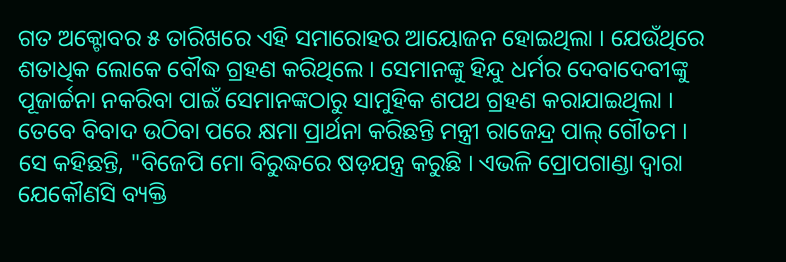ଗତ ଅକ୍ଟୋବର ୫ ତାରିଖରେ ଏହି ସମାରୋହର ଆୟୋଜନ ହୋଇଥିଲା । ଯେଉଁଥିରେ ଶତାଧିକ ଲୋକେ ବୌଦ୍ଧ ଗ୍ରହଣ କରିଥିଲେ । ସେମାନଙ୍କୁ ହିନ୍ଦୁ ଧର୍ମର ଦେବାଦେବୀଙ୍କୁ ପୂଜାର୍ଚ୍ଚନା ନକରିବା ପାଇଁ ସେମାନଙ୍କଠାରୁ ସାମୁହିକ ଶପଥ ଗ୍ରହଣ କରାଯାଇଥିଲା । ତେବେ ବିବାଦ ଉଠିବା ପରେ କ୍ଷମା ପ୍ରାର୍ଥନା କରିଛନ୍ତି ମନ୍ତ୍ରୀ ରାଜେନ୍ଦ୍ର ପାଲ୍ ଗୌତମ ।
ସେ କହିଛନ୍ତି, "ବିଜେପି ମୋ ବିରୁଦ୍ଧରେ ଷଡ଼ଯନ୍ତ୍ର କରୁଛି । ଏଭଳି ପ୍ରୋପଗାଣ୍ଡା ଦ୍ବାରା ଯେକୌଣସି ବ୍ୟକ୍ତି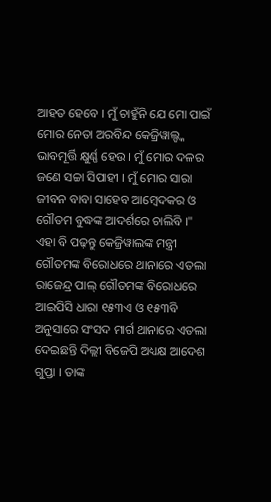ଆହତ ହେବେ । ମୁଁ ଚାହୁଁନି ଯେ ମୋ ପାଇଁ ମୋର ନେତା ଅରବିନ୍ଦ କେଜ୍ରିୱାଲ୍ଙ୍କ ଭାବମୂର୍ତ୍ତି କ୍ଷୁର୍ଣ୍ଣ ହେଉ । ମୁଁ ମୋର ଦଳର ଜଣେ ସଚ୍ଚା ସିପାହୀ । ମୁଁ ମୋର ସାରା ଜୀବନ ବାବା ସାହେବ ଆମ୍ବେଦକର ଓ ଗୌତମ ବୁଦ୍ଧଙ୍କ ଆଦର୍ଶରେ ଚାଲିବି ।"
ଏହା ବି ପଢ଼ନ୍ତୁ କେଜ୍ରିୱାଲଙ୍କ ମନ୍ତ୍ରୀ ଗୌତମଙ୍କ ବିରୋଧରେ ଥାନାରେ ଏତଲା
ରାଜେନ୍ଦ୍ର ପାଲ୍ ଗୌତମଙ୍କ ବିରୋଧରେ ଆଇପିସି ଧାରା ୧୫୩ଏ ଓ ୧୫୩ବି ଅନୁସାରେ ସଂସଦ ମାର୍ଗ ଥାନାରେ ଏତଲା ଦେଇଛନ୍ତି ଦିଲ୍ଲୀ ବିଜେପି ଅଧ୍ୟକ୍ଷ ଆଦେଶ ଗୁପ୍ତା । ତାଙ୍କ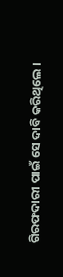ଗିରଫଦାରୀ ପାଇଁ ସେ ଦାବି କରିଥିଲେ ।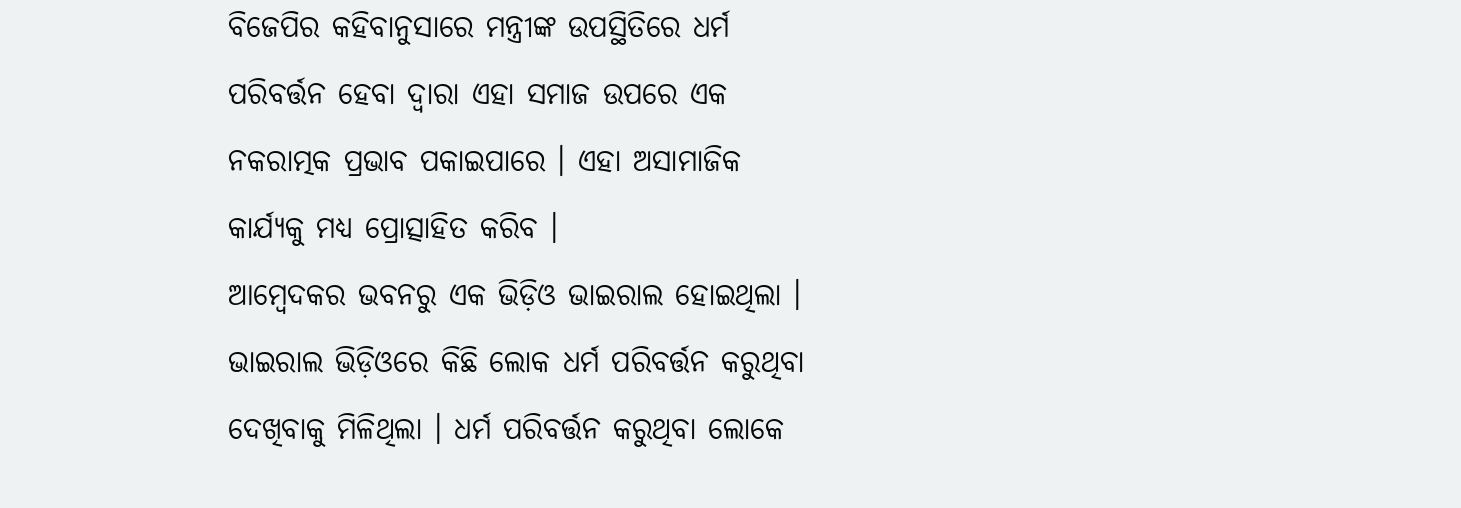ବିଜେପିର କହିବାନୁସାରେ ମନ୍ତ୍ରୀଙ୍କ ଉପସ୍ଥିତିରେ ଧର୍ମ ପରିବର୍ତ୍ତନ ହେବା ଦ୍ବାରା ଏହା ସମାଜ ଉପରେ ଏକ ନକରାତ୍ମକ ପ୍ରଭାବ ପକାଇପାରେ । ଏହା ଅସାମାଜିକ କାର୍ଯ୍ୟକୁ ମଧ୍ୟ ପ୍ରୋତ୍ସାହିତ କରିବ ।
ଆମ୍ବେଦକର ଭବନରୁ ଏକ ଭିଡ଼ିଓ ଭାଇରାଲ ହୋଇଥିଲା । ଭାଇରାଲ ଭିଡ଼ିଓରେ କିଛି ଲୋକ ଧର୍ମ ପରିବର୍ତ୍ତନ କରୁଥିବା ଦେଖିବାକୁ ମିଳିଥିଲା । ଧର୍ମ ପରିବର୍ତ୍ତନ କରୁଥିବା ଲୋକେ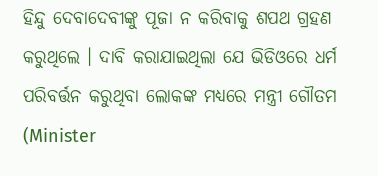ହିନ୍ଦୁ ଦେବାଦେବୀଙ୍କୁ ପୂଜା ନ କରିବାକୁ ଶପଥ ଗ୍ରହଣ କରୁଥିଲେ । ଦାବି କରାଯାଇଥିଲା ଯେ ଭିଡିଓରେ ଧର୍ମ ପରିବର୍ତ୍ତନ କରୁଥିବା ଲୋକଙ୍କ ମଧ୍ୟରେ ମନ୍ତ୍ରୀ ଗୌତମ (Minister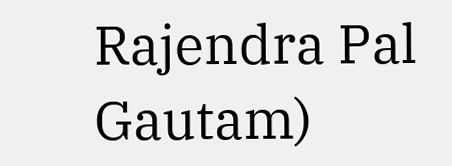Rajendra Pal Gautam)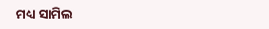ମଧ୍ୟ ସାମିଲ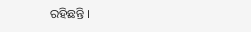ରହିଛନ୍ତି ।